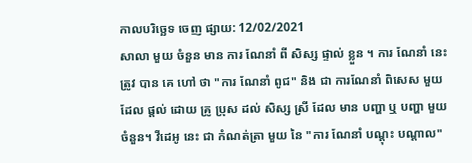កាលបរិច្ឆេទ ចេញ ផ្សាយ: 12/02/2021
សាលា មួយ ចំនួន មាន ការ ណែនាំ ពី សិស្ស ផ្ទាល់ ខ្លួន ។ ការ ណែនាំ នេះ ត្រូវ បាន គេ ហៅ ថា "ការ ណែនាំ ពូជ" និង ជា ការណែនាំ ពិសេស មួយ ដែល ផ្តល់ ដោយ គ្រូ ប្រុស ដល់ សិស្ស ស្រី ដែល មាន បញ្ហា ឬ បញ្ហា មួយ ចំនួន។ វីដេអូ នេះ ជា កំណត់ត្រា មួយ នៃ "ការ ណែនាំ បណ្តុះ បណ្តាល"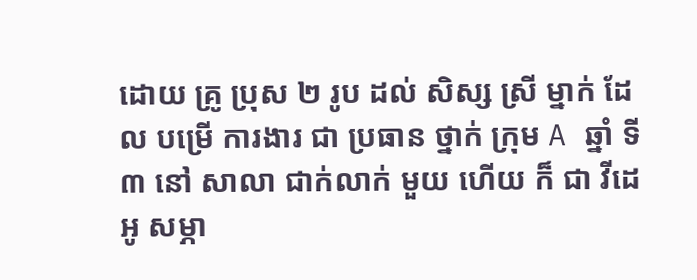ដោយ គ្រូ ប្រុស ២ រូប ដល់ សិស្ស ស្រី ម្នាក់ ដែល បម្រើ ការងារ ជា ប្រធាន ថ្នាក់ ក្រុម A ឆ្នាំ ទី ៣ នៅ សាលា ជាក់លាក់ មួយ ហើយ ក៏ ជា វីដេអូ សម្ភា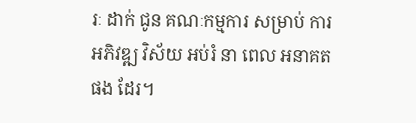រៈ ដាក់ ជូន គណៈកម្មការ សម្រាប់ ការ អភិវឌ្ឍ វិស័យ អប់រំ នា ពេល អនាគត ផង ដែរ។